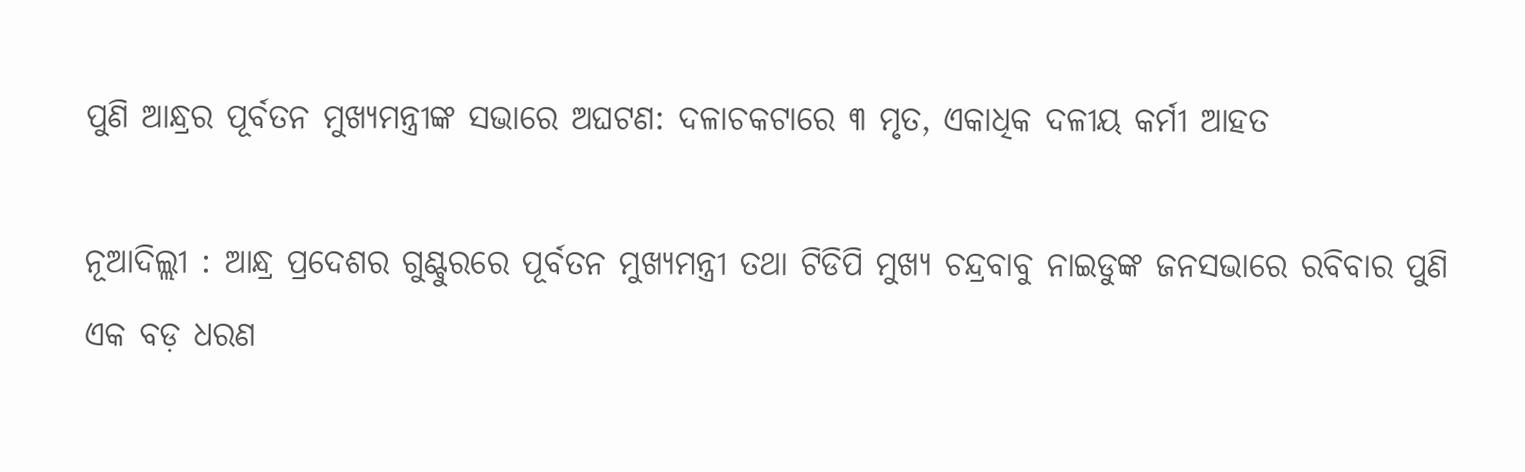ପୁଣି ଆନ୍ଧ୍ରର ପୂର୍ବତନ ମୁଖ୍ୟମନ୍ତ୍ରୀଙ୍କ ସଭାରେ ଅଘଟଣ: ଦଳାଚକଟାରେ ୩ ମୃତ, ଏକାଧିକ ଦଳୀୟ କର୍ମୀ ଆହତ

ନୂଆଦିଲ୍ଲୀ : ଆନ୍ଧ୍ର ପ୍ରଦେଶର ଗୁଣ୍ଟୁରରେ ପୂର୍ବତନ ମୁଖ୍ୟମନ୍ତ୍ରୀ ତଥା ଟିଡିପି ମୁଖ୍ୟ ଚନ୍ଦ୍ରବାବୁ ନାଇଡୁଙ୍କ ଜନସଭାରେ ରବିବାର ପୁଣି ଏକ ବଡ଼ ଧରଣ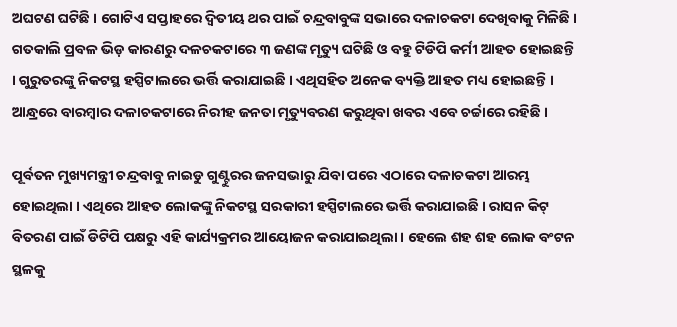ଅଘଟଣ ଘଟିଛି । ଗୋଟିଏ ସପ୍ତାହରେ ଦ୍ୱିତୀୟ ଥର ପାଇଁ ଚନ୍ଦ୍ରବାବୁଙ୍କ ସଭାରେ ଦଳାଚକଟା ଦେଖିବାକୁ ମିଳିଛି । ଗତକାଲି ପ୍ରବଳ ଭିଡ଼ କାରଣରୁ ଦଳଚକଟାରେ ୩ ଜଣଙ୍କ ମୃତ୍ୟୁ ଘଟିଛି ଓ ବହୁ ଟିଡିପି କର୍ମୀ ଆହତ ହୋଇଛନ୍ତି । ଗୁରୁତରଙ୍କୁ ନିକଟସ୍ଥ ହସ୍ପିଟାଲରେ ଭର୍ତ୍ତି କରାଯାଇଛି । ଏଥିସହିତ ଅନେକ ବ୍ୟକ୍ତି ଆହତ ମଧ୍ୟ ହୋଇଛନ୍ତି । ଆନ୍ଧ୍ରରେ ବାରମ୍ବାର ଦଳାଚକଟାରେ ନିରୀହ ଜନତା ମୃତ୍ୟୁବରଣ କରୁଥିବା ଖବର ଏବେ ଚର୍ଚ୍ଚାରେ ରହିଛି ।

ପୂର୍ବତନ ମୁଖ୍ୟମନ୍ତ୍ରୀ ଚନ୍ଦ୍ରବାବୁ ନାଇଡୁ ଗୁଣ୍ଟୁରର ଜନସଭାରୁ ଯିବା ପରେ ଏଠାରେ ଦଳାଚକଟା ଆରମ୍ଭ ହୋଇଥିଲା । ଏଥିରେ ଆହତ ଲୋକଙ୍କୁ ନିକଟସ୍ଥ ସରକାରୀ ହସ୍ପିଟାଲରେ ଭର୍ତ୍ତି କରାଯାଇଛି । ରାସନ କିଟ୍ ବିତରଣ ପାଇଁ ଡିଟିପି ପକ୍ଷରୁ ଏହି କାର୍ଯ୍ୟକ୍ରମର ଆୟୋଜନ କରାଯାଇଥିଲା । ହେଲେ ଶହ ଶହ ଲୋକ ବଂଟନ ସ୍ଥଳକୁ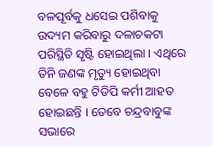ବଳପୂର୍ବକୁ ଧସେଇ ପଶିବାକୁ ଉଦ୍ୟମ କରିବାରୁ ଦଳାଚକଟା ପରିସ୍ଥିତି ସୃଷ୍ଟି ହୋଇଥିଲା । ଏଥିରେ ତିନି ଜଣଙ୍କ ମୃତ୍ୟୁ ହୋଇଥିବା ବେଳେ ବହୁ ଟିଡିପି କର୍ମୀ ଆହତ ହୋଇଛନ୍ତି । ତେବେ ଚନ୍ଦ୍ରବାବୁଙ୍କ ସଭାରେ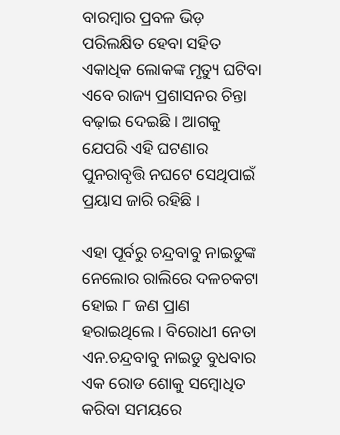ବାରମ୍ବାର ପ୍ରବଳ ଭିଡ଼ ପରିଲକ୍ଷିତ ହେବା ସହିତ ଏକାଧିକ ଲୋକଙ୍କ ମୃତ୍ୟୁ ଘଟିବା ଏବେ ରାଜ୍ୟ ପ୍ରଶାସନର ଚିନ୍ତା ବଢ଼ାଇ ଦେଇଛି । ଆଗକୁ ଯେପରି ଏହି ଘଟଣାର ପୁନରାବୃତ୍ତି ନଘଟେ ସେଥିପାଇଁ ପ୍ରୟାସ ଜାରି ରହିଛି ।

ଏହା ପୂର୍ବରୁ ଚନ୍ଦ୍ରବାବୁ ନାଇଡୁଙ୍କ ନେଲୋର ରାଲିରେ ଦଳଚକଟା ହୋଇ ୮ ଜଣ ପ୍ରାଣ ହରାଇଥିଲେ । ବିରୋଧୀ ନେତା ଏନ.ଚନ୍ଦ୍ରବାବୁ ନାଇଡୁ ବୁଧବାର ଏକ ରୋଡ ଶୋକୁ ସମ୍ୱୋଧିତ କରିବା ସମୟରେ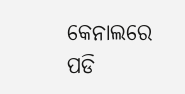କେନାଲରେ ପଡି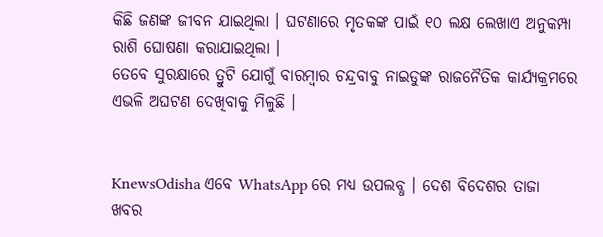କିଛି ଜଣଙ୍କ ଜୀବନ ଯାଇଥିଲା । ଘଟଣାରେ ମୃତକଙ୍କ ପାଇଁ ୧୦ ଲକ୍ଷ ଲେଖାଏ ଅନୁକମ୍ପା ରାଶି ଘୋଷଣା କରାଯାଇଥିଲା ।
ତେବେ ସୁରକ୍ଷାରେ ତ୍ରୁଟି ଯୋଗୁଁ ବାରମ୍ବାର ଚନ୍ଦ୍ରବାବୁ ନାଇଡୁଙ୍କ ରାଜନୈତିକ କାର୍ଯ୍ୟକ୍ରମରେ ଏଭଳି ଅଘଟଣ ଦେଖିବାକୁ ମିଳୁଛି ।


KnewsOdisha ଏବେ WhatsApp ରେ ମଧ୍ୟ ଉପଲବ୍ଧ । ଦେଶ ବିଦେଶର ତାଜା ଖବର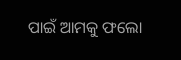ପାଇଁ ଆମକୁ ଫଲୋ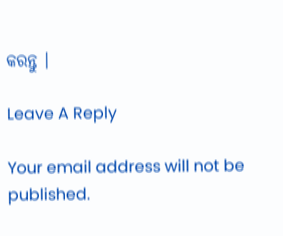କରନ୍ତୁ ।

Leave A Reply

Your email address will not be published.